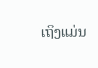ເຖິງແມ່ນ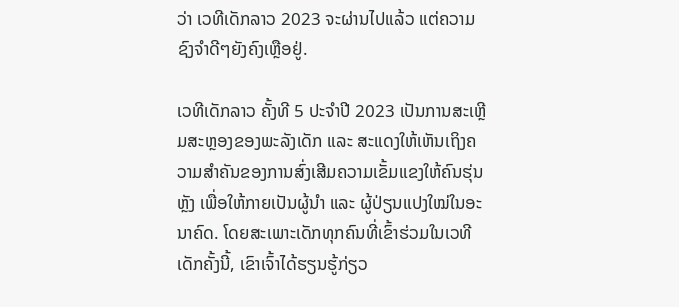ວ່າ ເວທີເດັກລາວ 2023 ຈະຜ່ານໄປແລ້ວ ແຕ່ຄວາມຊົງຈຳດີໆຍັງຄົງເຫຼືອຢູ່.

ເວທີເດັກລາວ ຄັ້ງທີ 5 ປະຈຳປີ 2023 ເປັນການສະເຫຼີມສະຫຼອງຂອງພະລັງເດັກ ແລະ ສະແດງໃຫ້ເຫັນເຖິງຄວາມສຳຄັນຂອງການສົ່ງເສີມຄວາມເຂັ້ມແຂງໃຫ້ຄົນຮຸ່ນຫຼັງ ເພື່ອໃຫ້ກາຍເປັນຜູ້ນຳ ແລະ ຜູ້ປ່ຽນແປງໃໝ່ໃນອະນາຄົດ. ໂດຍສະເພາະເດັກທຸກຄົນທີ່ເຂົ້າຮ່ວມໃນເວທີເດັກຄັ້ງນີ້, ເຂົາເຈົ້າໄດ້ຮຽນຮູ້ກ່ຽວ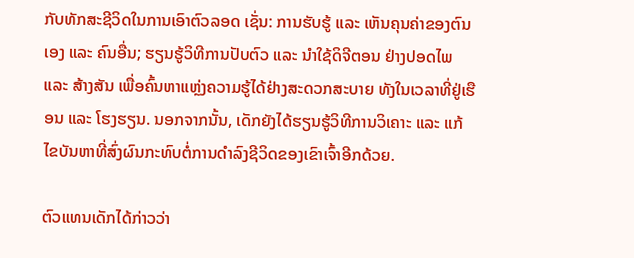ກັບທັກສະຊີວິດໃນການເອົາຕົວລອດ ເຊັ່ນ: ການຮັບຮູ້ ແລະ ເຫັນຄຸນຄ່າຂອງຕົນເອງ ແລະ ຄົນອື່ນ; ຮຽນຮູ້ວິທີການປັບຕົວ ແລະ ນຳໃຊ້ດິຈີຕອນ ຢ່າງປອດໄພ ແລະ ສ້າງສັນ ເພື່ອຄົ້ນຫາແຫຼ່ງຄວາມຮູ້ໄດ້ຢ່າງສະດວກສະບາຍ ທັງໃນເວລາທີ່ຢູ່ເຮືອນ ແລະ ໂຮງຮຽນ. ນອກຈາກນັ້ນ, ເດັກຍັງໄດ້ຮຽນຮູ້ວິທີການວິເຄາະ ແລະ ແກ້ໄຂບັນຫາທີ່ສົ່ງຜົນກະທົບຕໍ່ການດຳລົງຊີວິດຂອງເຂົາເຈົ້າອີກດ້ວຍ.

ຕົວແທນເດັກໄດ້ກ່າວວ່າ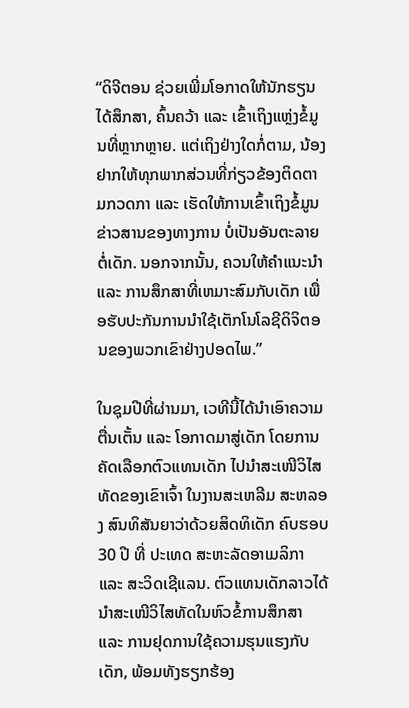“ດິຈີຕອນ ຊ່ວຍເພີ່ມໂອກາດໃຫ້ນັກຮຽນໄດ້ສຶກສາ, ຄົ້ນຄວ້າ ແລະ ເຂົ້າເຖິງແຫຼ່ງຂໍ້ມູນທີ່ຫຼາກຫຼາຍ. ແຕ່ເຖິງຢ່າງໃດກໍ່ຕາມ, ນ້ອງຢາກໃຫ້ທຸກພາກສ່ວນທີ່ກ່ຽວຂ້ອງຕິດຕາມກວດກາ ແລະ ເຮັດໃຫ້ການເຂົ້າເຖິງຂໍ້ມູນຂ່າວສານຂອງທາງການ ບໍ່ເປັນອັນຕະລາຍຕໍ່ເດັກ. ນອກຈາກນັ້ນ, ຄວນໃຫ້ຄໍາແນະນໍາ ແລະ ການສຶກສາທີ່ເຫມາະສົມກັບເດັກ ເພື່ອຮັບປະກັນການນໍາໃຊ້ເຕັກໂນໂລຊີດິຈິຕອນຂອງພວກເຂົາຢ່າງປອດໄພ.”

ໃນຊຸມປີທີ່ຜ່ານມາ, ເວທີນີ້ໄດ້ນໍາເອົາຄວາມຕື່ນເຕັ້ນ ແລະ ໂອກາດມາສູ່ເດັກ ໂດຍການຄັດເລືອກຕົວແທນເດັກ ໄປນຳສະເໜີວິໄສທັດຂອງເຂົາເຈົ້າ ໃນງານສະເຫລີມ ສະຫລອງ ສົນທິສັນຍາວ່າດ້ວຍສິດທິເດັກ ຄົບຮອບ 30 ປີ ທີ່ ປະເທດ ສະຫະລັດອາເມລິກາ ແລະ ສະວິດເຊີແລນ. ຕົວແທນເດັກລາວໄດ້ນຳສະເໜີວິໄສທັດໃນຫົວຂໍ້ການສຶກສາ ແລະ ການຢຸດການໃຊ້ຄວາມຮຸນແຮງກັບເດັກ, ພ້ອມທັງຮຽກຮ້ອງ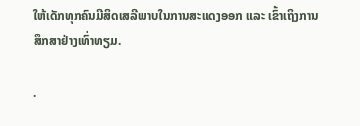ໃຫ້ເດັກທຸກຄົນມີສິດເສລີພາບໃນການສະແດງອອກ ແລະ ເຂົ້າເຖິງການສຶກສາຢ່າງເທົ່າທຽມ.

.